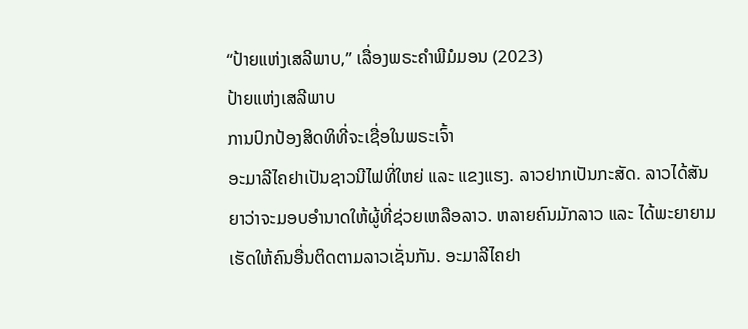“ປ້າຍແຫ່ງເສລີພາບ,” ເລື່ອງພຣະຄຳພີມໍມອນ (2023)
ປ້າຍແຫ່ງເສລີພາບ
ການປົກປ້ອງສິດທິທີ່ຈະເຊື່ອໃນພຣະເຈົ້າ
ອະມາລີໄຄຢາເປັນຊາວນີໄຟທີ່ໃຫຍ່ ແລະ ແຂງແຮງ. ລາວຢາກເປັນກະສັດ. ລາວໄດ້ສັນຍາວ່າຈະມອບອຳນາດໃຫ້ຜູ້ທີ່ຊ່ວຍເຫລືອລາວ. ຫລາຍຄົນມັກລາວ ແລະ ໄດ້ພະຍາຍາມເຮັດໃຫ້ຄົນອື່ນຕິດຕາມລາວເຊັ່ນກັນ. ອະມາລີໄຄຢາ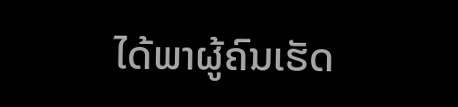ໄດ້ພາຜູ້ຄົນເຮັດ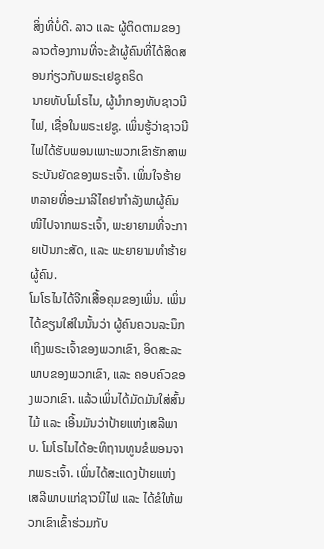ສິ່ງທີ່ບໍ່ດີ. ລາວ ແລະ ຜູ້ຕິດຕາມຂອງລາວຕ້ອງການທີ່ຈະຂ້າຜູ້ຄົນທີ່ໄດ້ສິດສອນກ່ຽວກັບພຣະເຢຊູຄຣິດ
ນາຍທັບໂມໂຣໄນ, ຜູ້ນຳກອງທັບຊາວນີໄຟ, ເຊື່ອໃນພຣະເຢຊູ. ເພິ່ນຮູ້ວ່າຊາວນີໄຟໄດ້ຮັບພອນເພາະພວກເຂົາຮັກສາພຣະບັນຍັດຂອງພຣະເຈົ້າ. ເພິ່ນໃຈຮ້າຍຫລາຍທີ່ອະມາລີໄຄຢາກຳລັງພາຜູ້ຄົນໜີໄປຈາກພຣະເຈົ້າ, ພະຍາຍາມທີ່ຈະກາຍເປັນກະສັດ, ແລະ ພະຍາຍາມທຳຮ້າຍຜູ້ຄົນ.
ໂມໂຣໄນໄດ້ຈີກເສື້ອຄຸມຂອງເພິ່ນ. ເພິ່ນໄດ້ຂຽນໃສ່ໃນນັ້ນວ່າ ຜູ້ຄົນຄວນລະນຶກເຖິງພຣະເຈົ້າຂອງພວກເຂົາ, ອິດສະລະພາບຂອງພວກເຂົາ, ແລະ ຄອບຄົວຂອງພວກເຂົາ. ແລ້ວເພິ່ນໄດ້ມັດມັນໃສ່ສົ້ນໄມ້ ແລະ ເອີ້ນມັນວ່າປ້າຍແຫ່ງເສລີພາບ. ໂມໂຣໄນໄດ້ອະທິຖານທູນຂໍພອນຈາກພຣະເຈົ້າ. ເພິ່ນໄດ້ສະແດງປ້າຍແຫ່ງເສລີພາບແກ່ຊາວນີໄຟ ແລະ ໄດ້ຂໍໃຫ້ພວກເຂົາເຂົ້າຮ່ວມກັບ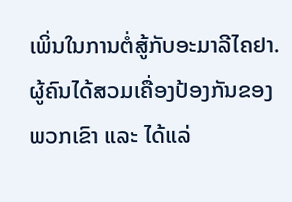ເພິ່ນໃນການຕໍ່ສູ້ກັບອະມາລີໄຄຢາ.
ຜູ້ຄົນໄດ້ສວມເຄື່ອງປ້ອງກັນຂອງພວກເຂົາ ແລະ ໄດ້ແລ່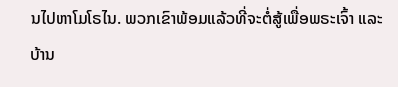ນໄປຫາໂມໂຣໄນ. ພວກເຂົາພ້ອມແລ້ວທີ່ຈະຕໍ່ສູ້ເພື່ອພຣະເຈົ້າ ແລະ ບ້ານ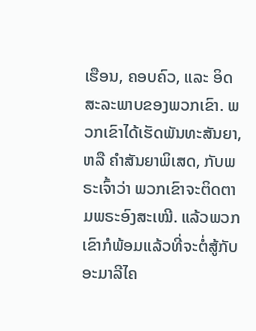ເຮືອນ, ຄອບຄົວ, ແລະ ອິດສະລະພາບຂອງພວກເຂົາ. ພວກເຂົາໄດ້ເຮັດພັນທະສັນຍາ, ຫລື ຄຳສັນຍາພິເສດ, ກັບພຣະເຈົ້າວ່າ ພວກເຂົາຈະຕິດຕາມພຣະອົງສະເໝີ. ແລ້ວພວກເຂົາກໍພ້ອມແລ້ວທີ່ຈະຕໍ່ສູ້ກັບອະມາລີໄຄ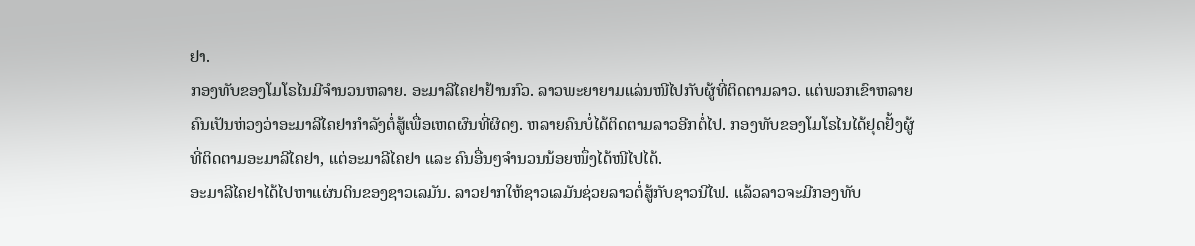ຢາ.
ກອງທັບຂອງໂມໂຣໄນມີຈຳນວນຫລາຍ. ອະມາລີໄຄຢາຢ້ານກົວ. ລາວພະຍາຍາມແລ່ນໜີໄປກັບຜູ້ທີ່ຕິດຕາມລາວ. ແຕ່ພວກເຂົາຫລາຍຄົນເປັນຫ່ວງວ່າອະມາລີໄຄຢາກຳລັງຕໍ່ສູ້ເພື່ອເຫດຜົນທີ່ຜິດໆ. ຫລາຍຄົນບໍ່ໄດ້ຕິດຕາມລາວອີກຕໍ່ໄປ. ກອງທັບຂອງໂມໂຣໄນໄດ້ຢຸດຢັ້ງຜູ້ທີ່ຕິດຕາມອະມາລີໄຄຢາ, ແຕ່ອະມາລີໄຄຢາ ແລະ ຄົນອື່ນໆຈຳນວນນ້ອຍໜຶ່ງໄດ້ໜີໄປໄດ້.
ອະມາລີໄຄຢາໄດ້ໄປຫາແຜ່ນດິນຂອງຊາວເລມັນ. ລາວຢາກໃຫ້ຊາວເລມັນຊ່ວຍລາວຕໍ່ສູ້ກັບຊາວນີໄຟ. ແລ້ວລາວຈະມີກອງທັບ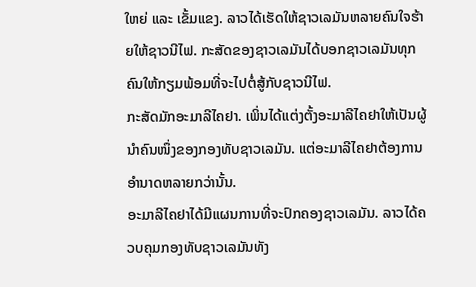ໃຫຍ່ ແລະ ເຂັ້ມແຂງ. ລາວໄດ້ເຮັດໃຫ້ຊາວເລມັນຫລາຍຄົນໃຈຮ້າຍໃຫ້ຊາວນີໄຟ. ກະສັດຂອງຊາວເລມັນໄດ້ບອກຊາວເລມັນທຸກຄົນໃຫ້ກຽມພ້ອມທີ່ຈະໄປຕໍ່ສູ້ກັບຊາວນີໄຟ.
ກະສັດມັກອະມາລີໄຄຢາ. ເພິ່ນໄດ້ແຕ່ງຕັ້ງອະມາລີໄຄຢາໃຫ້ເປັນຜູ້ນຳຄົນໜຶ່ງຂອງກອງທັບຊາວເລມັນ. ແຕ່ອະມາລີໄຄຢາຕ້ອງການອຳນາດຫລາຍກວ່ານັ້ນ.
ອະມາລີໄຄຢາໄດ້ມີແຜນການທີ່ຈະປົກຄອງຊາວເລມັນ. ລາວໄດ້ຄວບຄຸມກອງທັບຊາວເລມັນທັງ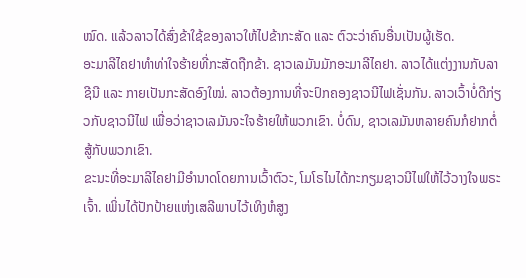ໝົດ. ແລ້ວລາວໄດ້ສົ່ງຂ້າໃຊ້ຂອງລາວໃຫ້ໄປຂ້າກະສັດ ແລະ ຕົວະວ່າຄົນອື່ນເປັນຜູ້ເຮັດ.
ອະມາລີໄຄຢາທຳທ່າໃຈຮ້າຍທີ່ກະສັດຖືກຂ້າ. ຊາວເລມັນມັກອະມາລີໄຄຢາ. ລາວໄດ້ແຕ່ງງານກັບລາຊີນີ ແລະ ກາຍເປັນກະສັດອົງໃໝ່. ລາວຕ້ອງການທີ່ຈະປົກຄອງຊາວນີໄຟເຊັ່ນກັນ. ລາວເວົ້າບໍ່ດີກ່ຽວກັບຊາວນີໄຟ ເພື່ອວ່າຊາວເລມັນຈະໃຈຮ້າຍໃຫ້ພວກເຂົາ. ບໍ່ດົນ, ຊາວເລມັນຫລາຍຄົນກໍຢາກຕໍ່ສູ້ກັບພວກເຂົາ.
ຂະນະທີ່ອະມາລີໄຄຢາມີອຳນາດໂດຍການເວົ້າຕົວະ, ໂມໂຣໄນໄດ້ກະກຽມຊາວນີໄຟໃຫ້ໄວ້ວາງໃຈພຣະເຈົ້າ. ເພິ່ນໄດ້ປັກປ້າຍແຫ່ງເສລີພາບໄວ້ເທິງຫໍສູງ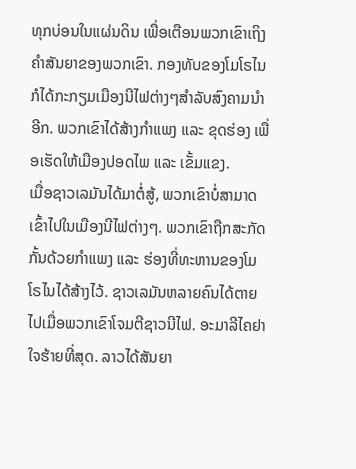ທຸກບ່ອນໃນແຜ່ນດິນ ເພື່ອເຕືອນພວກເຂົາເຖິງຄຳສັນຍາຂອງພວກເຂົາ. ກອງທັບຂອງໂມໂຣໄນກໍໄດ້ກະກຽມເມືອງນີໄຟຕ່າງໆສຳລັບສົງຄາມນຳອີກ. ພວກເຂົາໄດ້ສ້າງກຳແພງ ແລະ ຂຸດຮ່ອງ ເພື່ອເຮັດໃຫ້ເມືອງປອດໄພ ແລະ ເຂັ້ມແຂງ.
ເມື່ອຊາວເລມັນໄດ້ມາຕໍ່ສູ້, ພວກເຂົາບໍ່ສາມາດເຂົ້າໄປໃນເມືອງນີໄຟຕ່າງໆ. ພວກເຂົາຖືກສະກັດກັ້ນດ້ວຍກຳແພງ ແລະ ຮ່ອງທີ່ທະຫານຂອງໂມໂຣໄນໄດ້ສ້າງໄວ້. ຊາວເລມັນຫລາຍຄົນໄດ້ຕາຍໄປເມື່ອພວກເຂົາໂຈມຕີຊາວນີໄຟ. ອະມາລີໄຄຢາໃຈຮ້າຍທີ່ສຸດ. ລາວໄດ້ສັນຍາ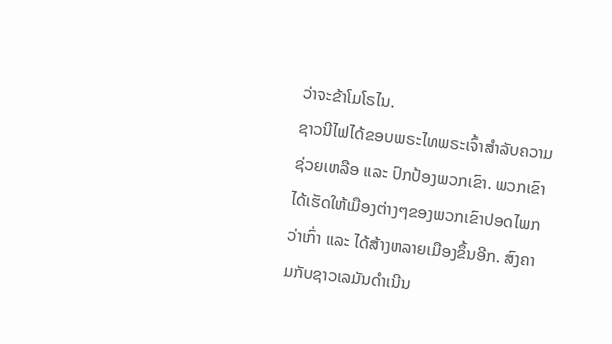ວ່າຈະຂ້າໂມໂຣໄນ.
ຊາວນີໄຟໄດ້ຂອບພຣະໄທພຣະເຈົ້າສຳລັບຄວາມຊ່ວຍເຫລືອ ແລະ ປົກປ້ອງພວກເຂົາ. ພວກເຂົາໄດ້ເຮັດໃຫ້ເມືອງຕ່າງໆຂອງພວກເຂົາປອດໄພກວ່າເກົ່າ ແລະ ໄດ້ສ້າງຫລາຍເມືອງຂຶ້ນອີກ. ສົງຄາມກັບຊາວເລມັນດຳເນີນ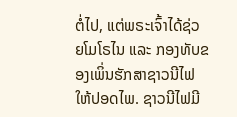ຕໍ່ໄປ, ແຕ່ພຣະເຈົ້າໄດ້ຊ່ວຍໂມໂຣໄນ ແລະ ກອງທັບຂອງເພິ່ນຮັກສາຊາວນີໄຟໃຫ້ປອດໄພ. ຊາວນີໄຟມີ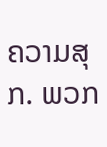ຄວາມສຸກ. ພວກ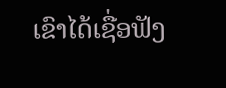ເຂົາໄດ້ເຊື່ອຟັງ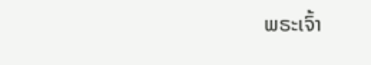ພຣະເຈົ້າ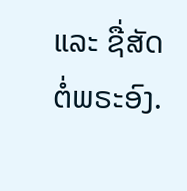ແລະ ຊື່ສັດຕໍ່ພຣະອົງ.